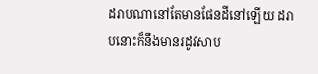ដរាបណានៅតែមានផែនដីនៅឡើយ ដរាបនោះក៏នឹងមានរដូវសាប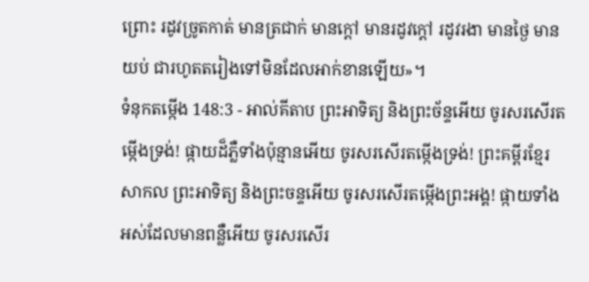ព្រោះ រដូវច្រូតកាត់ មានត្រជាក់ មានក្តៅ មានរដូវក្តៅ រដូវរងា មានថ្ងៃ មានយប់ ជារហូតតរៀងទៅមិនដែលអាក់ខានឡើយ»។
ទំនុកតម្កើង 148:3 - អាល់គីតាប ព្រះអាទិត្យ និងព្រះច័ន្ទអើយ ចូរសរសើរតម្កើងទ្រង់! ផ្កាយដ៏ភ្លឺទាំងប៉ុន្មានអើយ ចូរសរសើរតម្កើងទ្រង់! ព្រះគម្ពីរខ្មែរសាកល ព្រះអាទិត្យ និងព្រះចន្ទអើយ ចូរសរសើរតម្កើងព្រះអង្គ! ផ្កាយទាំងអស់ដែលមានពន្លឺអើយ ចូរសរសើរ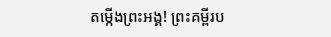តម្កើងព្រះអង្គ! ព្រះគម្ពីរប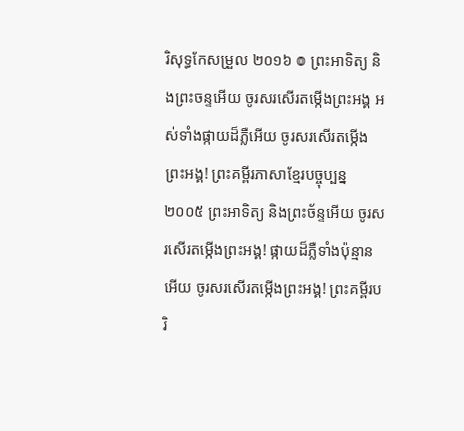រិសុទ្ធកែសម្រួល ២០១៦ ៙ ព្រះអាទិត្យ និងព្រះចន្ទអើយ ចូរសរសើរតម្កើងព្រះអង្គ អស់ទាំងផ្កាយដ៏ភ្លឺអើយ ចូរសរសើរតម្កើងព្រះអង្គ! ព្រះគម្ពីរភាសាខ្មែរបច្ចុប្បន្ន ២០០៥ ព្រះអាទិត្យ និងព្រះច័ន្ទអើយ ចូរសរសើរតម្កើងព្រះអង្គ! ផ្កាយដ៏ភ្លឺទាំងប៉ុន្មានអើយ ចូរសរសើរតម្កើងព្រះអង្គ! ព្រះគម្ពីរបរិ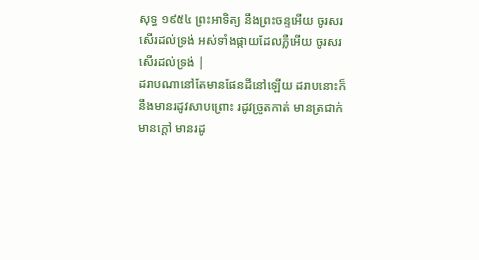សុទ្ធ ១៩៥៤ ព្រះអាទិត្យ នឹងព្រះចន្ទអើយ ចូរសរសើរដល់ទ្រង់ អស់ទាំងផ្កាយដែលភ្លឺអើយ ចូរសរសើរដល់ទ្រង់ |
ដរាបណានៅតែមានផែនដីនៅឡើយ ដរាបនោះក៏នឹងមានរដូវសាបព្រោះ រដូវច្រូតកាត់ មានត្រជាក់ មានក្តៅ មានរដូ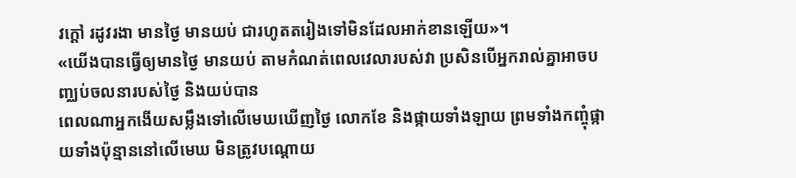វក្តៅ រដូវរងា មានថ្ងៃ មានយប់ ជារហូតតរៀងទៅមិនដែលអាក់ខានឡើយ»។
«យើងបានធ្វើឲ្យមានថ្ងៃ មានយប់ តាមកំណត់ពេលវេលារបស់វា ប្រសិនបើអ្នករាល់គ្នាអាចបញ្ឈប់ចលនារបស់ថ្ងៃ និងយប់បាន
ពេលណាអ្នកងើយសម្លឹងទៅលើមេឃឃើញថ្ងៃ លោកខែ និងផ្កាយទាំងឡាយ ព្រមទាំងកញ្ចុំផ្កាយទាំងប៉ុន្មាននៅលើមេឃ មិនត្រូវបណ្តោយ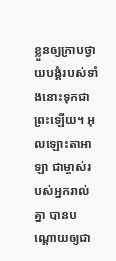ខ្លួនឲ្យក្រាបថ្វាយបង្គំរបស់ទាំងនោះទុកជាព្រះឡើយ។ អុលឡោះតាអាឡា ជាម្ចាស់របស់អ្នករាល់គ្នា បានបណ្តោយឲ្យជា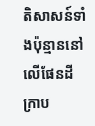តិសាសន៍ទាំងប៉ុន្មាននៅលើផែនដី ក្រាប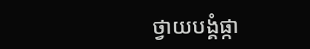ថ្វាយបង្គំផ្កា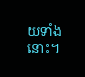យទាំងនោះ។